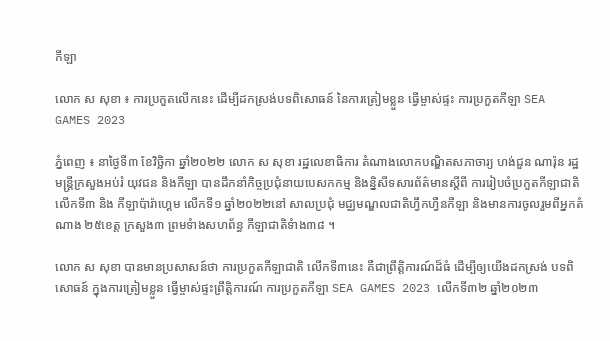កីឡា

លោក ស សុខា ៖ ការប្រកួតលើកនេះ ដើម្បីដកស្រង់បទពិសោធន៍ នៃការត្រៀមខ្លួន ធ្វើម្ចាស់ផ្ទះ ការប្រកួតកីឡា SEA GAMES 2023

ភ្នំពេញ ៖ នាថ្ងៃទី៣ ខែវិច្ឆិកា ឆ្នាំ២០២២ លោក ស សុខា រដ្ឋលេខាធិការ តំណាងលោកបណ្ឌិតសភាចារ្យ ហង់ជួន ណារ៉ុន រដ្ឋមន្ត្រីក្រសួងអប់រំ យុវជន និងកីឡា បានដឹកនាំកិច្ចប្រជុំនាយបេសកកម្ម និងន្និសីទសារព័ត៌មានស្តីពី ការរៀបចំប្រកួតកីឡាជាតិ លើកទី៣ និង កីឡាប៉ារ៉ាហ្គេម លើកទី១ ឆ្នាំ២០២២នៅ សាលប្រជុំ មជ្ឈមណ្ឌលជាតិហ្វឹកហ្វឺនកីឡា និងមានការចូលរួមពីអ្នកតំណាង ២៥ខេត្ត ក្រសួង៣ ព្រមទំាងសហព័ន្ធ កីឡាជាតិទំាង៣៨ ។

លោក ស សុខា បានមានប្រសាសន៍ថា ការប្រកួតកីឡាជាតិ លើកទី៣នេះ គឺជាព្រឹត្តិការណ៍ដ៏ធំ ដើម្បីឲ្យយើងដកស្រង់ បទពិសោធន៍ ក្នុងការត្រៀមខ្លួន ធ្វើម្ចាស់ផ្ទះព្រឹត្តិការណ៍ ការប្រកួតកីឡា SEA GAMES 2023 លើកទី៣២ ឆ្នាំ២០២៣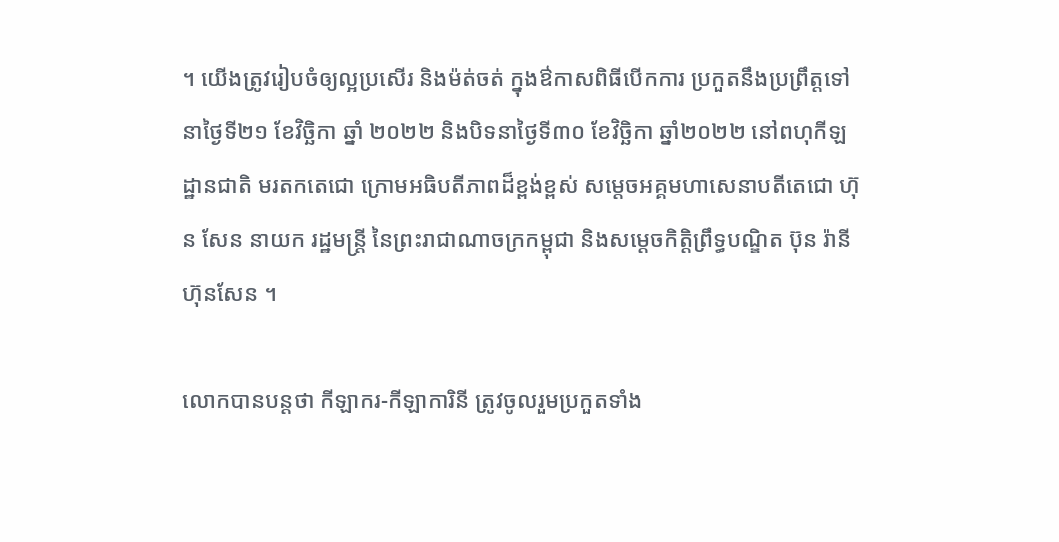។ យើងត្រូវរៀបចំឲ្យល្អប្រសើរ និងម៉ត់ចត់ ក្នុងឳកាសពិធីបើកការ ប្រកួតនឹងប្រព្រឹត្តទៅ នាថ្ងៃទី២១ ខែវិច្ឆិកា ឆ្នាំ ២០២២ និងបិទនាថ្ងៃទី៣០ ខែវិច្ឆិកា ឆ្នាំ២០២២ នៅពហុកីឡដ្ឋានជាតិ មរតកតេជោ ក្រោមអធិបតីភាពដ៏ខ្ពង់ខ្ពស់ សម្តេចអគ្គមហាសេនាបតីតេជោ ហ៊ុន សែន នាយក រដ្ឋមន្ត្រី នៃព្រះរាជាណាចក្រកម្ពុជា និងសម្ដេចកិត្តិព្រឹទ្ធបណ្ឌិត ប៊ុន រ៉ានី ហ៊ុនសែន ។

លោកបានបន្តថា កីឡាករ-កីឡាការិនី ត្រូវចូលរួមប្រកួតទាំង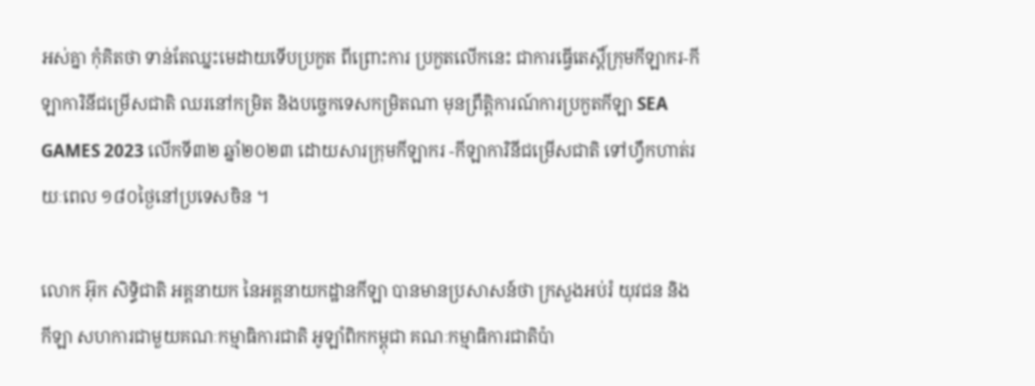អស់គ្នា កុំគិតថា ទាន់តែឈ្នះមេដាយទើបប្រកួត ពីព្រោះការ ប្រកួតលើកនេះ ជាការធ្វើតេស្តិ៍ក្រុមកីឡាករ-កីឡាការិនីជម្រើសជាតិ ឈរនៅកម្រិត និងបច្ចេកទេសកម្រិតណា មុនព្រឹត្តិការណ៍ការប្រកួតកីឡា SEA GAMES 2023 លើកទី៣២ ឆ្នាំ២០២៣ ដោយសារក្រុមកីឡាករ -កីឡាការិនីជម្រើសជាតិ ទៅហ្វឹកហាត់រយៈពេល ១៨០ថ្ងៃនៅប្រទេសចិន ។

លោក អ៊ុក សិទ្ធិជាតិ អគ្គនាយក នៃអគ្គនាយកដ្ឋានកីឡា បានមានប្រសាសន៍ថា ក្រសួងអប់រំ យុវជន និងកីឡា សហការជាមួយគណៈកម្មាធិការជាតិ អូឡាំពិកកម្ពុជា គណៈកម្មាធិការជាតិប៉ា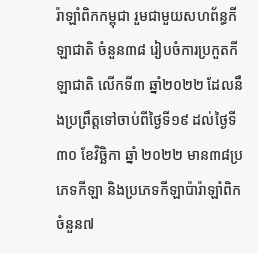រ៉ាឡាំពិកកម្ពុជា រួមជាមួយសហព័ន្ធកីឡាជាតិ ចំនួន៣៨ រៀបចំការប្រកួតកីឡាជាតិ លើកទី៣ ឆ្នាំ២០២២ ដែលនឹងប្រព្រឹត្តទៅចាប់ពីថ្ងៃទី១៩ ដល់ថ្ងៃទី៣០ ខែវិច្ឆិកា ឆ្នាំ ២០២២ មាន៣៨ប្រភេទកីឡា និងប្រភេទកីឡាប៉ារ៉ាឡាំពិក ចំនួន៧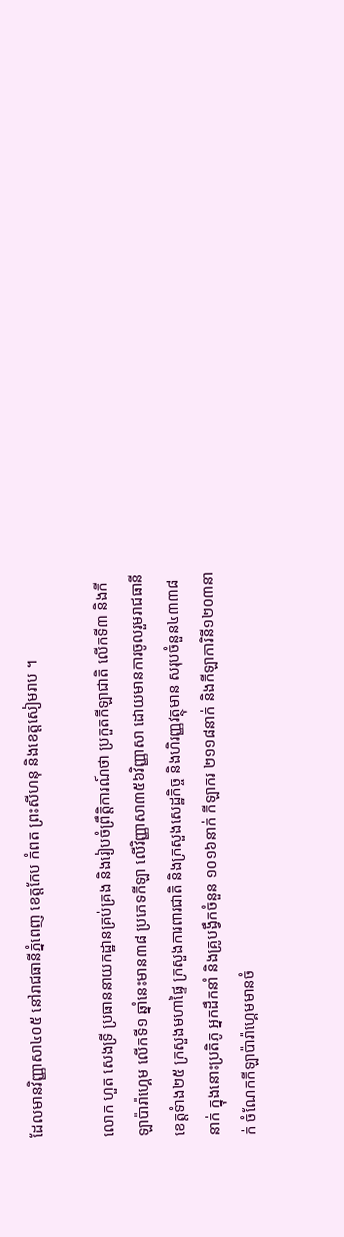ដែលមានវិញ្ញាសា៤០៥ នៅរាជធានីភ្នំពេញ ខេត្តកែប កំពត ព្រះសីហនុ និងខេត្តសៀមរាប ។

លោក ហួត សេងទ្រី ប្រធាននាយកដ្ឋានគ្រប់គ្រង និងរៀបចំព្រឹតិ្តការណ៍ថា ប្រកួតកីឡាជាតិ លើកទី៣ និងកីឡាប៉ារ៉ាហ្គេម លើកទី១ ឆ្នាំនេះមាន៣៨ ប្រភេទកីឡា លើវិញ្ញាសា៣៥៦វិញ្ញាសា ដោយមានការចូលរួមរាជធានី ខេត្តទំាង២៥ ក្រសួងមហាផ្ទៃ ក្រសួងការពារជាតិ និងក្រសួងសេដ្ឋកិច្ច និងហិរញ្ញវត្ថុមាន សរុបចំនួន៤៣៣៨នាក់ ក្នុងនោះប្រតិភូ អ្នកដឹកនាំ និងគ្រូបង្វឹកចំនួន ១០១៦នាក់ កីឡាករ ២១១៨នាក់ និងកីឡាការិនី១២០៣នាក់ ចំណែកកីឡាប៉ារ៉ាហ្គេមមានចំ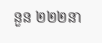នួន ២២២នា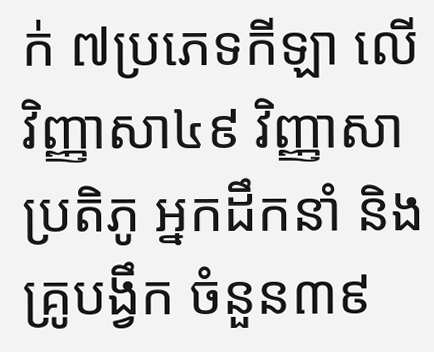ក់ ៧ប្រភេទកីឡា លើវិញ្ញាសា៤៩ វិញ្ញាសា ប្រតិភូ អ្នកដឹកនាំ និងគ្រូបង្វឹក ចំនួន៣៩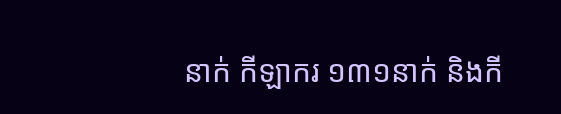នាក់ កីឡាករ ១៣១នាក់ និងកី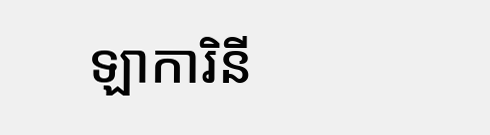ឡាការិនី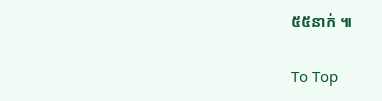៥៥នាក់ ៕

To Top